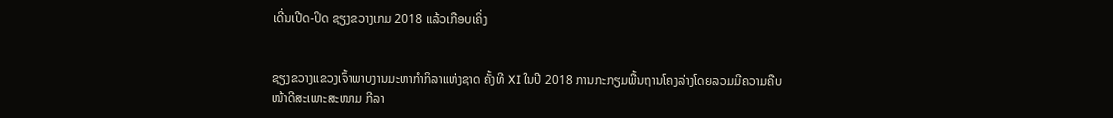ເດີ່ນເປີດ-ປິດ ຊຽງຂວາງເກມ 2018 ແລ້ວເກືອບເຄິ່ງ


ຊຽງຂວາງແຂວງເຈົ້າພາບງານມະຫາກຳກິລາແຫ່ງຊາດ ຄັ້ງທີ XI ໃນປີ 2018 ການກະກຽມພື້ນຖານໂຄງລ່າງໂດຍລວມມີຄວາມຄືບໜ້າດີສະເພາະສະໜາມ ກີລາ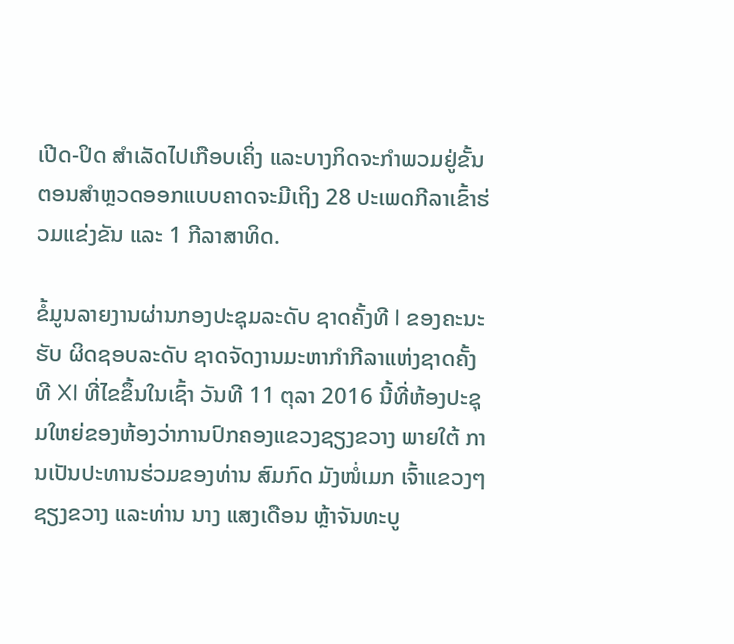ເປີດ-ປິດ ສຳເລັດໄປເກືອບເຄິ່ງ ແລະບາງກິດຈະກຳພວມຢູ່ຂັ້ນຕອນສຳຫຼວດອອກແບບຄາດຈະມີເຖິງ 28 ປະເພດກີລາເຂົ້າຮ່ວມແຂ່ງຂັນ ແລະ 1 ກີລາສາທິດ.

ຂໍ້ມູນລາຍງານຜ່ານກອງປະຊຸມລະດັບ ຊາດຄັ້ງທີ I ຂອງຄະນະຮັບ ຜິດຊອບລະດັບ ຊາດຈັດງານມະຫາກຳກີລາແຫ່ງຊາດຄັ້ງທີ XI ທີ່ໄຂຂຶ້ນໃນເຊົ້າ ວັນທີ 11 ຕຸລາ 2016 ນີ້ທີ່ຫ້ອງປະຊຸມໃຫຍ່ຂອງຫ້ອງວ່າການປົກຄອງແຂວງຊຽງຂວາງ ພາຍໃຕ້ ການເປັນປະທານຮ່ວມຂອງທ່ານ ສົມກົດ ມັງໜໍ່ເມກ ເຈົ້າແຂວງໆຊຽງຂວາງ ແລະທ່ານ ນາງ ແສງເດືອນ ຫຼ້າຈັນທະບູ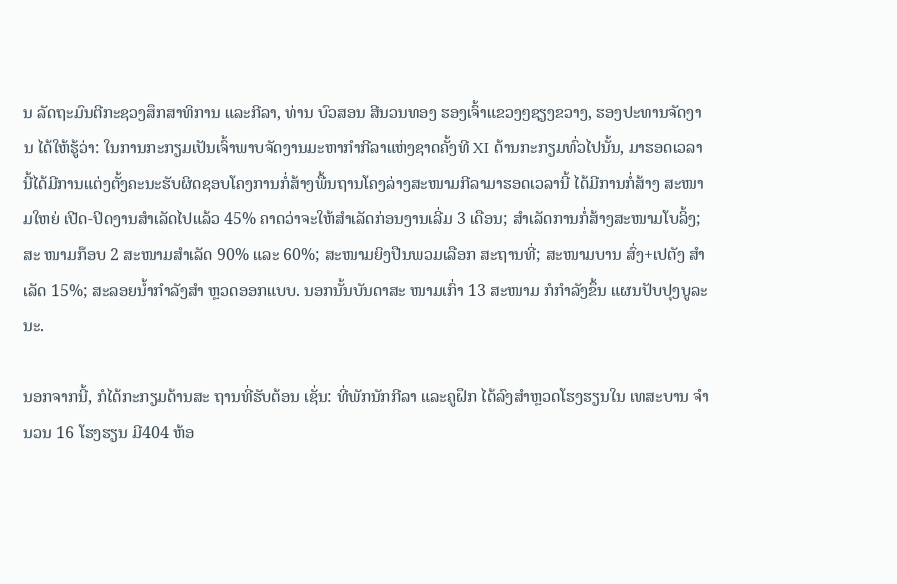ນ ລັດຖະມົນຕີກະຊວງສຶກສາທິການ ແລະກີລາ, ທ່ານ ບົວສອນ ສີນວນທອງ ຮອງເຈົ້າແຂວງໆຊຽງຂວາງ, ຮອງປະທານຈັດງານ ໄດ້ໃຫ້ຮູ້ວ່າ: ໃນການກະກຽມເປັນເຈົ້າພາບຈັດງານມະຫາກຳກີລາແຫ່ງຊາດຄັ້ງທີ XI ດ້ານກະກຽມທົ່ວໄປນັ້ນ, ມາຮອດເວລານີ້ໄດ້ມີການແຕ່ງຕັ້ງຄະນະຮັບຜິດຊອບໂຄງການກໍ່ສ້າງພື້ນຖານໂຄງລ່າງສະໜາມກີລາມາຮອດເວລານີ້ ໄດ້ມີການກໍ່ສ້າງ ສະໜາມໃຫຍ່ ເປີດ-ປິດງານສຳເລັດໄປແລ້ວ 45% ຄາດວ່າຈະໃຫ້ສໍາເລັດກ່ອນງານເລີ່ມ 3 ເດືອນ; ສຳເລັດການກໍ່ສ້າງສະໜາມໂບລິ້ງ; ສະ ໜາມກ໊ອບ 2 ສະໜາມສຳເລັດ 90% ແລະ 60%; ສະໜາມຍິງປືນພວມເລືອກ ສະຖານທີ່; ສະໜາມບານ ສົ່ງ+ເປຕັງ ສຳເລັດ 15%; ສະລອຍນໍ້າກຳລັງສຳ ຫຼວດອອກແບບ. ນອກນັ້ນບັນດາສະ ໜາມເກົ່າ 13 ສະໜາມ ກໍກໍາລັງຂຶ້ນ ແຜນປັບປຸງບູລະນະ.

ນອກຈາກນີ້, ກໍໄດ້ກະກຽມດ້ານສະ ຖານທີ່ຮັບຕ້ອນ ເຊັ່ນ: ທີ່ພັກນັກກີລາ ແລະຄູຝຶກ ໄດ້ລົງສຳຫຼວດໂຮງຮຽນໃນ ເທສະບານ ຈຳນວນ 16 ໂຮງຮຽນ ມີ404 ຫ້ອ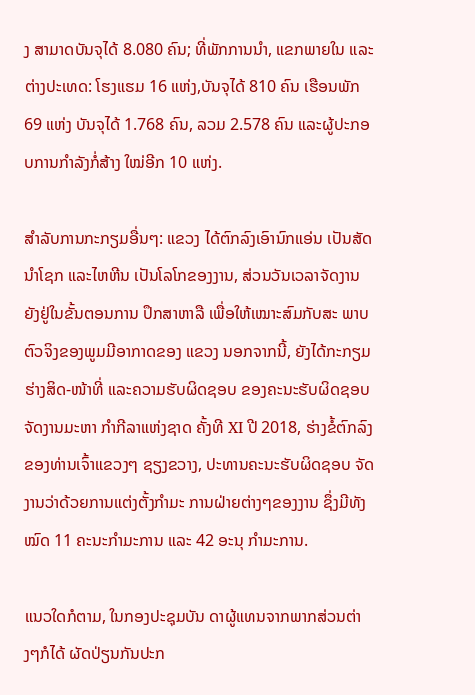ງ ສາມາດບັນຈຸໄດ້ 8.080 ຄົນ; ທີ່ພັກການນຳ, ແຂກພາຍໃນ ແລະ ຕ່າງປະເທດ: ໂຮງແຮມ 16 ແຫ່ງ,ບັນຈຸໄດ້ 810 ຄົນ ເຮືອນພັກ 69 ແຫ່ງ ບັນຈຸໄດ້ 1.768 ຄົນ, ລວມ 2.578 ຄົນ ແລະຜູ້ປະກອບການກຳລັງກໍ່ສ້າງ ໃໝ່ອີກ 10 ແຫ່ງ.

ສຳລັບການກະກຽມອື່ນໆ: ແຂວງ ໄດ້ຕົກລົງເອົານົກແອ່ນ ເປັນສັດນຳໂຊກ ແລະໄຫຫີນ ເປັນໂລໂກຂອງງານ, ສ່ວນວັນເວລາຈັດງານຍັງຢູ່ໃນຂັ້ນຕອນການ ປຶກສາຫາລື ເພື່ອໃຫ້ເໝາະສົມກັບສະ ພາບຕົວຈິງຂອງພູມມີອາກາດຂອງ ແຂວງ ນອກຈາກນີ້, ຍັງໄດ້ກະກຽມ ຮ່າງສິດ-ໜ້າທີ່ ແລະຄວາມຮັບຜິດຊອບ ຂອງຄະນະຮັບຜິດຊອບຈັດງານມະຫາ ກຳກີລາແຫ່ງຊາດ ຄັ້ງທີ XI ປີ 2018, ຮ່າງຂໍ້ຕົກລົງຂອງທ່ານເຈົ້າແຂວງໆ ຊຽງຂວາງ, ປະທານຄະນະຮັບຜິດຊອບ ຈັດງານວ່າດ້ວຍການແຕ່ງຕັ້ງກຳມະ ການຝ່າຍຕ່າງໆຂອງງານ ຊຶ່ງມີທັງໝົດ 11 ຄະນະກຳມະການ ແລະ 42 ອະນຸ ກຳມະການ.

ແນວໃດກໍຕາມ, ໃນກອງປະຊຸມບັນ ດາຜູ້ແທນຈາກພາກສ່ວນຕ່າງໆກໍໄດ້ ຜັດປ່ຽນກັນປະກ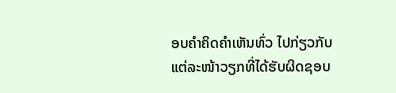ອບຄຳຄິດຄຳເຫັນທົ່ວ ໄປກ່ຽວກັບແຕ່ລະໜ້າວຽກທີ່ໄດ້ຮັບຜິດຊອບ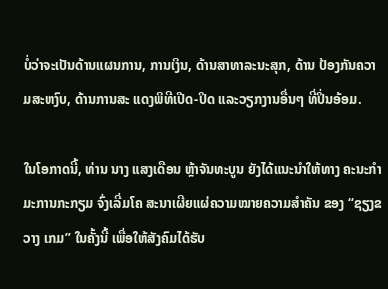ບໍ່ວ່າຈະເປັນດ້ານແຜນການ, ການເງິນ, ດ້ານສາທາລະນະສຸກ, ດ້ານ ປ້ອງກັນຄວາມສະຫງົບ, ດ້ານການສະ ແດງພິທີເປີດ-ປິດ ແລະວຽກງານອື່ນໆ ທີ່ປິ່ນອ້ອມ.

ໃນໂອກາດນີ້, ທ່ານ ນາງ ແສງເດືອນ ຫຼ້າຈັນທະບູນ ຍັງໄດ້ແນະນຳໃຫ້ທາງ ຄະນະກຳມະການກະກຽມ ຈົ່ງເລີ່ມໂຄ ສະນາເຜີຍແຜ່ຄວາມໝາຍຄວາມສຳຄັນ ຂອງ “ຊຽງຂວາງ ເກມ” ໃນຄັ້ງນີ້ ເພື່ອໃຫ້ສັງຄົມໄດ້ຮັບ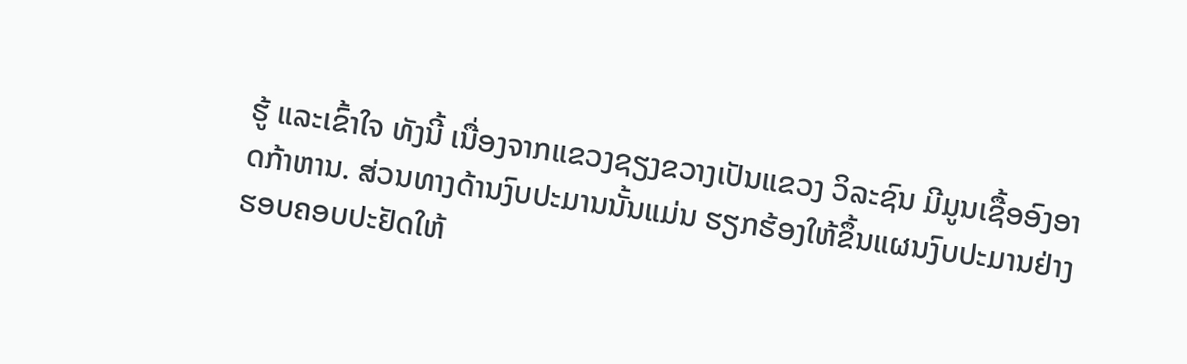ຮູ້ ແລະເຂົ້າໃຈ ທັງນີ້ ເນື່ອງຈາກແຂວງຊຽງຂວາງເປັນແຂວງ ວິລະຊົນ ມີມູນເຊື້ອອົງອາດກ້າຫານ. ສ່ວນທາງດ້ານງົບປະມານນັ້ນແມ່ນ ຮຽກຮ້ອງໃຫ້ຂຶ້ນແຜນງົບປະມານຢ່າງ ຮອບຄອບປະຢັດໃຫ້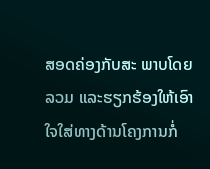ສອດຄ່ອງກັບສະ ພາບໂດຍລວມ ແລະຮຽກຮ້ອງໃຫ້ເອົາ ໃຈໃສ່ທາງດ້ານໂຄງການກໍ່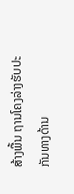ສ້າງພື້ນ ຖານໂຄງລ່າງຮັບປະກັນທາງດ້ານ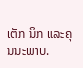ເຕັກ ນິກ ແລະຄຸນນະພາບ.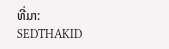ທີ່ມາ: SEDTHAKID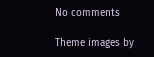No comments

Theme images by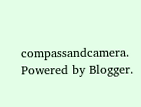compassandcamera. Powered by Blogger.